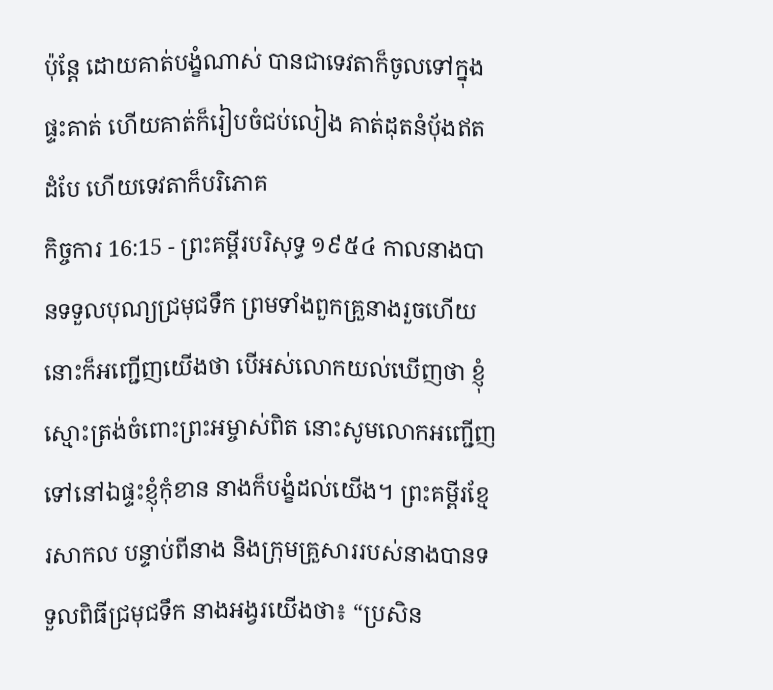ប៉ុន្តែ ដោយគាត់បង្ខំណាស់ បានជាទេវតាក៏ចូលទៅក្នុងផ្ទះគាត់ ហើយគាត់ក៏រៀបចំជប់លៀង គាត់ដុតនំបុ័ងឥតដំបែ ហើយទេវតាក៏បរិភោគ
កិច្ចការ 16:15 - ព្រះគម្ពីរបរិសុទ្ធ ១៩៥៤ កាលនាងបានទទួលបុណ្យជ្រមុជទឹក ព្រមទាំងពួកគ្រួនាងរួចហើយ នោះក៏អញ្ជើញយើងថា បើអស់លោកយល់ឃើញថា ខ្ញុំស្មោះត្រង់ចំពោះព្រះអម្ចាស់ពិត នោះសូមលោកអញ្ជើញទៅនៅឯផ្ទះខ្ញុំកុំខាន នាងក៏បង្ខំដល់យើង។ ព្រះគម្ពីរខ្មែរសាកល បន្ទាប់ពីនាង និងក្រុមគ្រួសាររបស់នាងបានទទួលពិធីជ្រមុជទឹក នាងអង្វរយើងថា៖ “ប្រសិន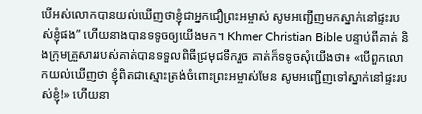បើអស់លោកបានយល់ឃើញថាខ្ញុំជាអ្នកជឿព្រះអម្ចាស់ សូមអញ្ជើញមកស្នាក់នៅផ្ទះរបស់ខ្ញុំផង” ហើយនាងបានទទូចឲ្យយើងមក។ Khmer Christian Bible បន្ទាប់ពីគាត់ និងក្រុមគ្រួសាររបស់គាត់បានទទួលពិធីជ្រមុជទឹករួច គាត់ក៏ទទូចសុំយើងថា៖ «បើពួកលោកយល់ឃើញថា ខ្ញុំពិតជាស្មោះត្រង់ចំពោះព្រះអម្ចាស់មែន សូមអញ្ជើញទៅស្នាក់នៅផ្ទះរបស់ខ្ញុំ!» ហើយនា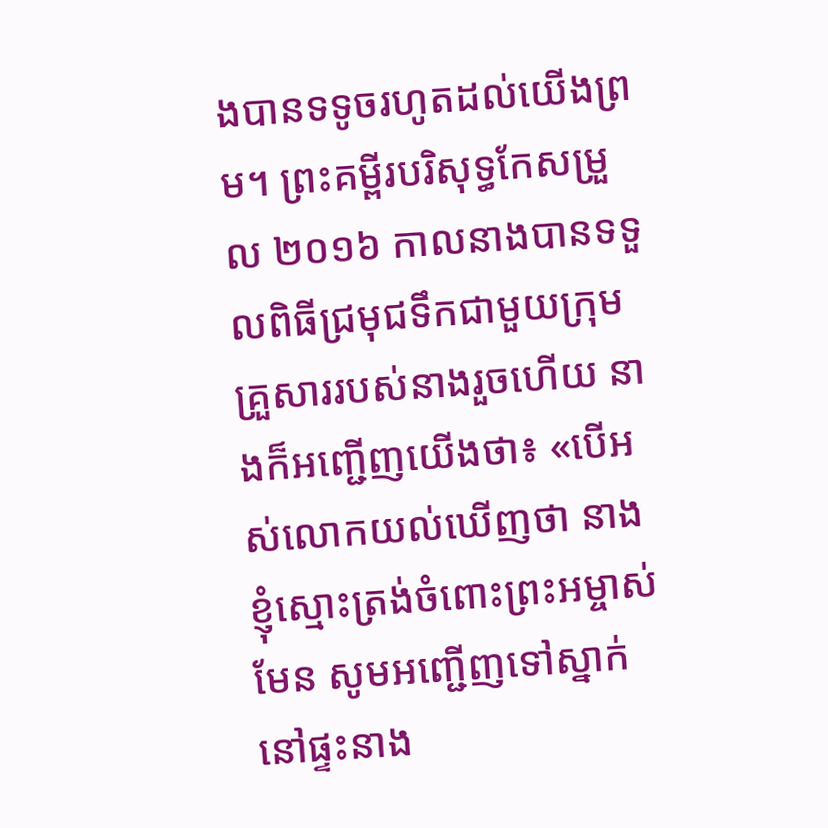ងបានទទូចរហូតដល់យើងព្រម។ ព្រះគម្ពីរបរិសុទ្ធកែសម្រួល ២០១៦ កាលនាងបានទទួលពិធីជ្រមុជទឹកជាមួយក្រុមគ្រួសាររបស់នាងរួចហើយ នាងក៏អញ្ជើញយើងថា៖ «បើអស់លោកយល់ឃើញថា នាងខ្ញុំស្មោះត្រង់ចំពោះព្រះអម្ចាស់មែន សូមអញ្ជើញទៅស្នាក់នៅផ្ទះនាង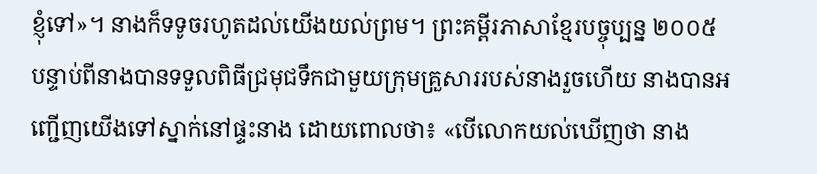ខ្ញុំទៅ»។ នាងក៏ទទូចរហូតដល់យើងយល់ព្រម។ ព្រះគម្ពីរភាសាខ្មែរបច្ចុប្បន្ន ២០០៥ បន្ទាប់ពីនាងបានទទួលពិធីជ្រមុជទឹកជាមួយក្រុមគ្រួសាររបស់នាងរួចហើយ នាងបានអញ្ជើញយើងទៅស្នាក់នៅផ្ទះនាង ដោយពោលថា៖ «បើលោកយល់ឃើញថា នាង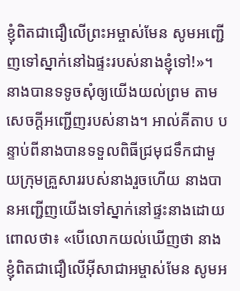ខ្ញុំពិតជាជឿលើព្រះអម្ចាស់មែន សូមអញ្ជើញទៅស្នាក់នៅឯផ្ទះរបស់នាងខ្ញុំទៅ!»។ នាងបានទទូចសុំឲ្យយើងយល់ព្រម តាមសេចក្ដីអញ្ជើញរបស់នាង។ អាល់គីតាប បន្ទាប់ពីនាងបានទទួលពិធីជ្រមុជទឹកជាមួយក្រុមគ្រួសាររបស់នាងរួចហើយ នាងបានអញ្ជើញយើងទៅស្នាក់នៅផ្ទះនាងដោយពោលថា៖ «បើលោកយល់ឃើញថា នាងខ្ញុំពិតជាជឿលើអ៊ីសាជាអម្ចាស់មែន សូមអ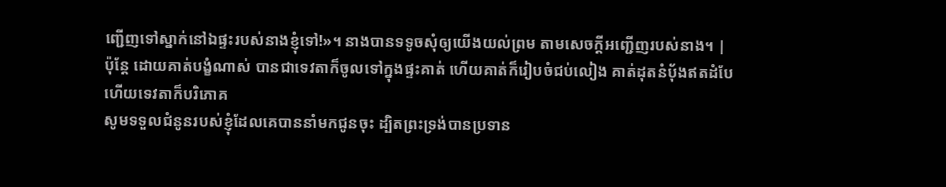ញ្ជើញទៅស្នាក់នៅឯផ្ទះរបស់នាងខ្ញុំទៅ!»។ នាងបានទទូចសុំឲ្យយើងយល់ព្រម តាមសេចក្ដីអញ្ជើញរបស់នាង។ |
ប៉ុន្តែ ដោយគាត់បង្ខំណាស់ បានជាទេវតាក៏ចូលទៅក្នុងផ្ទះគាត់ ហើយគាត់ក៏រៀបចំជប់លៀង គាត់ដុតនំបុ័ងឥតដំបែ ហើយទេវតាក៏បរិភោគ
សូមទទួលជំនូនរបស់ខ្ញុំដែលគេបាននាំមកជូនចុះ ដ្បិតព្រះទ្រង់បានប្រទាន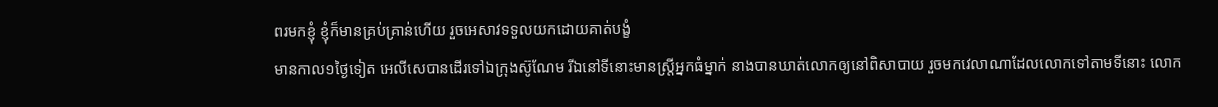ពរមកខ្ញុំ ខ្ញុំក៏មានគ្រប់គ្រាន់ហើយ រួចអេសាវទទួលយកដោយគាត់បង្ខំ
មានកាល១ថ្ងៃទៀត អេលីសេបានដើរទៅឯក្រុងស៊ូណែម រីឯនៅទីនោះមានស្ត្រីអ្នកធំម្នាក់ នាងបានឃាត់លោកឲ្យនៅពិសាបាយ រួចមកវេលាណាដែលលោកទៅតាមទីនោះ លោក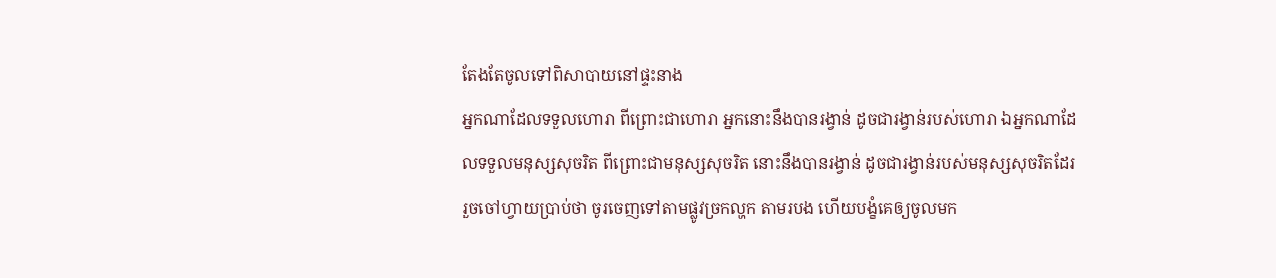តែងតែចូលទៅពិសាបាយនៅផ្ទះនាង
អ្នកណាដែលទទួលហោរា ពីព្រោះជាហោរា អ្នកនោះនឹងបានរង្វាន់ ដូចជារង្វាន់របស់ហោរា ឯអ្នកណាដែលទទួលមនុស្សសុចរិត ពីព្រោះជាមនុស្សសុចរិត នោះនឹងបានរង្វាន់ ដូចជារង្វាន់របស់មនុស្សសុចរិតដែរ
រួចចៅហ្វាយប្រាប់ថា ចូរចេញទៅតាមផ្លូវច្រកល្ហក តាមរបង ហើយបង្ខំគេឲ្យចូលមក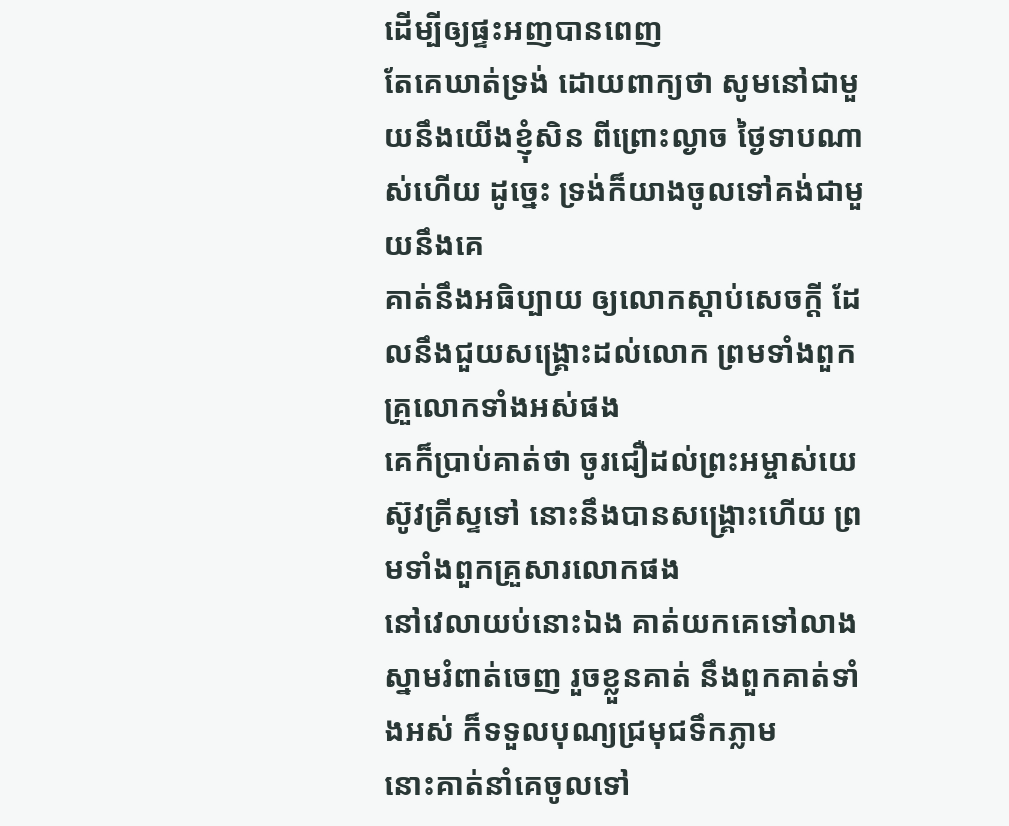ដើម្បីឲ្យផ្ទះអញបានពេញ
តែគេឃាត់ទ្រង់ ដោយពាក្យថា សូមនៅជាមួយនឹងយើងខ្ញុំសិន ពីព្រោះល្ងាច ថ្ងៃទាបណាស់ហើយ ដូច្នេះ ទ្រង់ក៏យាងចូលទៅគង់ជាមួយនឹងគេ
គាត់នឹងអធិប្បាយ ឲ្យលោកស្តាប់សេចក្ដី ដែលនឹងជួយសង្គ្រោះដល់លោក ព្រមទាំងពួកគ្រួលោកទាំងអស់ផង
គេក៏ប្រាប់គាត់ថា ចូរជឿដល់ព្រះអម្ចាស់យេស៊ូវគ្រីស្ទទៅ នោះនឹងបានសង្គ្រោះហើយ ព្រមទាំងពួកគ្រួសារលោកផង
នៅវេលាយប់នោះឯង គាត់យកគេទៅលាងស្នាមរំពាត់ចេញ រួចខ្លួនគាត់ នឹងពួកគាត់ទាំងអស់ ក៏ទទួលបុណ្យជ្រមុជទឹកភ្លាម
នោះគាត់នាំគេចូលទៅ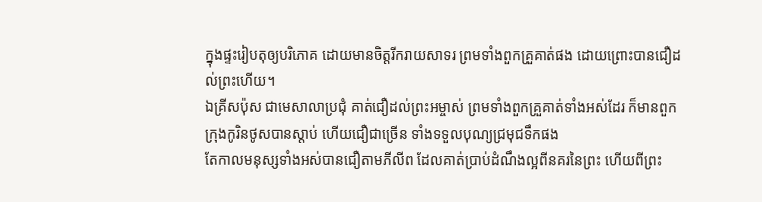ក្នុងផ្ទះរៀបតុឲ្យបរិភោគ ដោយមានចិត្តរីករាយសាទរ ព្រមទាំងពួកគ្រួគាត់ផង ដោយព្រោះបានជឿដល់ព្រះហើយ។
ឯគ្រីសប៉ុស ជាមេសាលាប្រជុំ គាត់ជឿដល់ព្រះអម្ចាស់ ព្រមទាំងពួកគ្រួគាត់ទាំងអស់ដែរ ក៏មានពួកក្រុងកូរិនថូសបានស្តាប់ ហើយជឿជាច្រើន ទាំងទទួលបុណ្យជ្រមុជទឹកផង
តែកាលមនុស្សទាំងអស់បានជឿតាមភីលីព ដែលគាត់ប្រាប់ដំណឹងល្អពីនគរនៃព្រះ ហើយពីព្រះ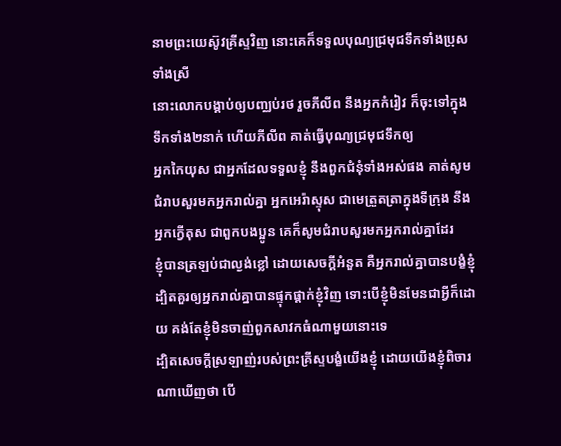នាមព្រះយេស៊ូវគ្រីស្ទវិញ នោះគេក៏ទទួលបុណ្យជ្រមុជទឹកទាំងប្រុសទាំងស្រី
នោះលោកបង្គាប់ឲ្យបញ្ឈប់រថ រួចភីលីព នឹងអ្នកកំរៀវ ក៏ចុះទៅក្នុងទឹកទាំង២នាក់ ហើយភីលីព គាត់ធ្វើបុណ្យជ្រមុជទឹកឲ្យ
អ្នកកៃយុស ជាអ្នកដែលទទួលខ្ញុំ នឹងពួកជំនុំទាំងអស់ផង គាត់សូមជំរាបសួរមកអ្នករាល់គ្នា អ្នកអេរ៉ាស្ទុស ជាមេត្រួតត្រាក្នុងទីក្រុង នឹងអ្នកក្វើតុស ជាពួកបងប្អូន គេក៏សូមជំរាបសួរមកអ្នករាល់គ្នាដែរ
ខ្ញុំបានត្រឡប់ជាល្ងង់ខ្លៅ ដោយសេចក្ដីអំនួត គឺអ្នករាល់គ្នាបានបង្ខំខ្ញុំ ដ្បិតគួរឲ្យអ្នករាល់គ្នាបានផ្ទុកផ្តាក់ខ្ញុំវិញ ទោះបើខ្ញុំមិនមែនជាអ្វីក៏ដោយ គង់តែខ្ញុំមិនចាញ់ពួកសាវកធំណាមួយនោះទេ
ដ្បិតសេចក្ដីស្រឡាញ់របស់ព្រះគ្រីស្ទបង្ខំយើងខ្ញុំ ដោយយើងខ្ញុំពិចារណាឃើញថា បើ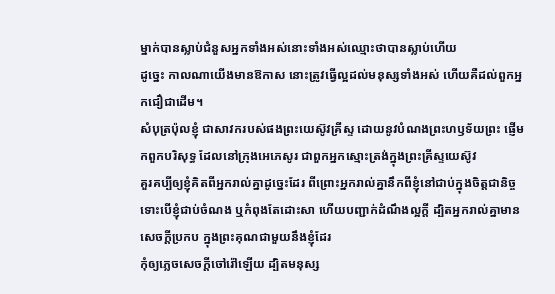ម្នាក់បានស្លាប់ជំនួសអ្នកទាំងអស់នោះទាំងអស់ឈ្មោះថាបានស្លាប់ហើយ
ដូច្នេះ កាលណាយើងមានឱកាស នោះត្រូវធ្វើល្អដល់មនុស្សទាំងអស់ ហើយគឺដល់ពួកអ្នកជឿជាដើម។
សំបុត្រប៉ុលខ្ញុំ ជាសាវករបស់ផងព្រះយេស៊ូវគ្រីស្ទ ដោយនូវបំណងព្រះហឫទ័យព្រះ ផ្ញើមកពួកបរិសុទ្ធ ដែលនៅក្រុងអេភេសូរ ជាពួកអ្នកស្មោះត្រង់ក្នុងព្រះគ្រីស្ទយេស៊ូវ
គួរគប្បីឲ្យខ្ញុំគិតពីអ្នករាល់គ្នាដូច្នេះដែរ ពីព្រោះអ្នករាល់គ្នានឹកពីខ្ញុំនៅជាប់ក្នុងចិត្តជានិច្ច ទោះបើខ្ញុំជាប់ចំណង ឬកំពុងតែដោះសា ហើយបញ្ជាក់ដំណឹងល្អក្តី ដ្បិតអ្នករាល់គ្នាមានសេចក្ដីប្រកប ក្នុងព្រះគុណជាមួយនឹងខ្ញុំដែរ
កុំឲ្យភ្លេចសេចក្ដីចៅរ៉ៅឡើយ ដ្បិតមនុស្ស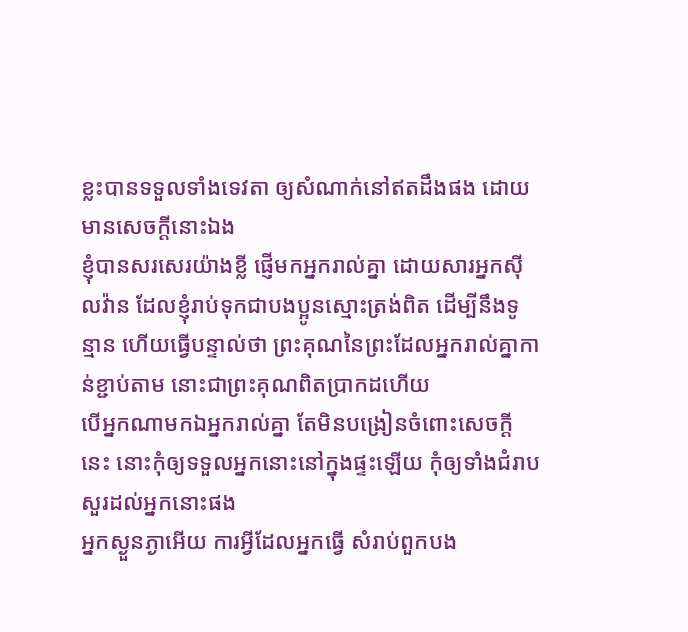ខ្លះបានទទួលទាំងទេវតា ឲ្យសំណាក់នៅឥតដឹងផង ដោយមានសេចក្ដីនោះឯង
ខ្ញុំបានសរសេរយ៉ាងខ្លី ផ្ញើមកអ្នករាល់គ្នា ដោយសារអ្នកស៊ីលវ៉ាន ដែលខ្ញុំរាប់ទុកជាបងប្អូនស្មោះត្រង់ពិត ដើម្បីនឹងទូន្មាន ហើយធ្វើបន្ទាល់ថា ព្រះគុណនៃព្រះដែលអ្នករាល់គ្នាកាន់ខ្ជាប់តាម នោះជាព្រះគុណពិតប្រាកដហើយ
បើអ្នកណាមកឯអ្នករាល់គ្នា តែមិនបង្រៀនចំពោះសេចក្ដីនេះ នោះកុំឲ្យទទួលអ្នកនោះនៅក្នុងផ្ទះឡើយ កុំឲ្យទាំងជំរាបសួរដល់អ្នកនោះផង
អ្នកស្ងួនភ្ងាអើយ ការអ្វីដែលអ្នកធ្វើ សំរាប់ពួកបង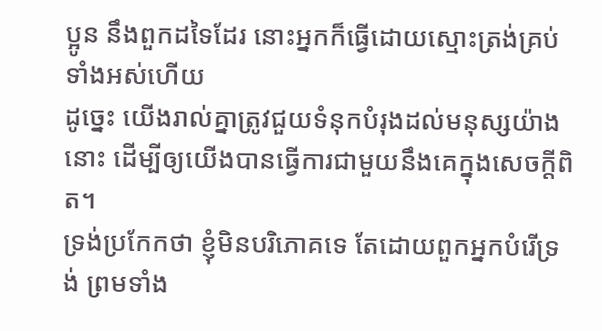ប្អូន នឹងពួកដទៃដែរ នោះអ្នកក៏ធ្វើដោយស្មោះត្រង់គ្រប់ទាំងអស់ហើយ
ដូច្នេះ យើងរាល់គ្នាត្រូវជួយទំនុកបំរុងដល់មនុស្សយ៉ាងនោះ ដើម្បីឲ្យយើងបានធ្វើការជាមួយនឹងគេក្នុងសេចក្ដីពិត។
ទ្រង់ប្រកែកថា ខ្ញុំមិនបរិភោគទេ តែដោយពួកអ្នកបំរើទ្រង់ ព្រមទាំង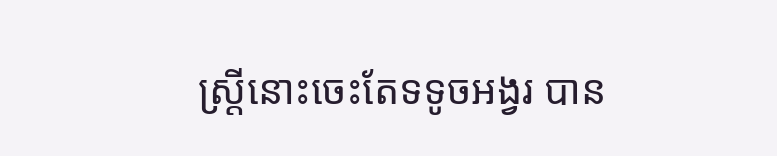ស្ត្រីនោះចេះតែទទូចអង្វរ បាន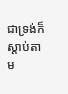ជាទ្រង់ក៏ស្តាប់តាម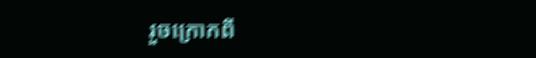រួចក្រោកពី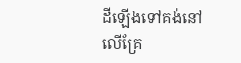ដីឡើងទៅគង់នៅលើគ្រែ